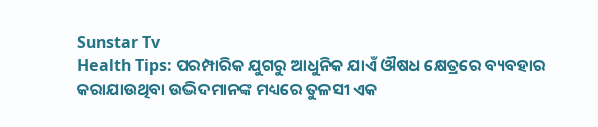Sunstar Tv
Health Tips: ପରମ୍ପାରିକ ଯୁଗରୁ ଆଧୁନିକ ଯାଏଁ ଔଷଧ କ୍ଷେତ୍ରରେ ବ୍ୟବହାର କରାଯାଉଥିବା ଉଦ୍ଭିଦମାନଙ୍କ ମଧ୍ୟରେ ତୁଳସୀ ଏକ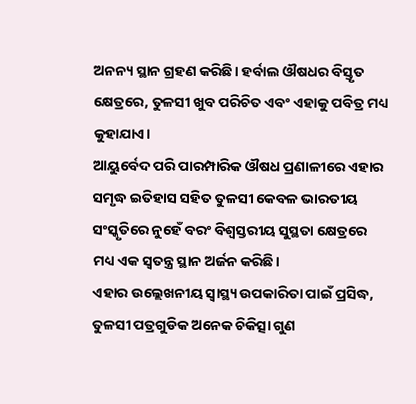ଅନନ୍ୟ ସ୍ଥାନ ଗ୍ରହଣ କରିଛି। ହର୍ବାଲ ଔଷଧର ବିସ୍ତୃତ କ୍ଷେତ୍ରରେ, ତୁଳସୀ ଖୁବ ପରିଚିତ ଏବଂ ଏହାକୁ ପବିତ୍ର ମଧ୍ୟ କୁହାଯାଏ।
ଆୟୁର୍ବେଦ ପରି ପାରମ୍ପାରିକ ଔଷଧ ପ୍ରଣାଳୀରେ ଏହାର ସମୃଦ୍ଧ ଇତିହାସ ସହିତ ତୁଳସୀ କେବଳ ଭାରତୀୟ ସଂସ୍କୃତିରେ ନୁହେଁ ବରଂ ବିଶ୍ୱସ୍ତରୀୟ ସୁସ୍ଥତା କ୍ଷେତ୍ରରେ ମଧ୍ୟ ଏକ ସ୍ୱତନ୍ତ୍ର ସ୍ଥାନ ଅର୍ଜନ କରିଛି।
ଏହାର ଉଲ୍ଲେଖନୀୟ ସ୍ୱାସ୍ଥ୍ୟ ଉପକାରିତା ପାଇଁ ପ୍ରସିଦ୍ଧ, ତୁଳସୀ ପତ୍ରଗୁଡିକ ଅନେକ ଚିକିତ୍ସା ଗୁଣ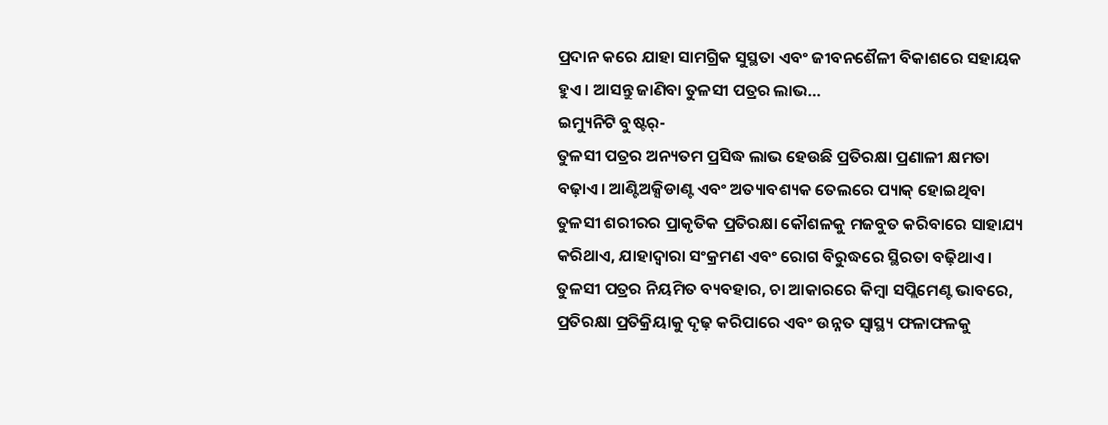ପ୍ରଦାନ କରେ ଯାହା ସାମଗ୍ରିକ ସୁସ୍ଥତା ଏବଂ ଜୀବନଶୈଳୀ ବିକାଶରେ ସହାୟକ ହୁଏ। ଆସନ୍ତୁ ଜାଣିବା ତୁଳସୀ ପତ୍ରର ଲାଭ…
ଇମ୍ୟୁନିଟି ବୁଷ୍ଟର୍-
ତୁଳସୀ ପତ୍ରର ଅନ୍ୟତମ ପ୍ରସିଦ୍ଧ ଲାଭ ହେଉଛି ପ୍ରତିରକ୍ଷା ପ୍ରଣାଳୀ କ୍ଷମତା ବଢ଼ାଏ। ଆଣ୍ଟିଅକ୍ସିଡାଣ୍ଟ ଏବଂ ଅତ୍ୟାବଶ୍ୟକ ତେଲରେ ପ୍ୟାକ୍ ହୋଇଥିବା ତୁଳସୀ ଶରୀରର ପ୍ରାକୃତିକ ପ୍ରତିରକ୍ଷା କୌଶଳକୁ ମଜବୁତ କରିବାରେ ସାହାଯ୍ୟ କରିଥାଏ, ଯାହାଦ୍ୱାରା ସଂକ୍ରମଣ ଏବଂ ରୋଗ ବିରୁଦ୍ଧରେ ସ୍ଥିରତା ବଢ଼ିଥାଏ।
ତୁଳସୀ ପତ୍ରର ନିୟମିତ ବ୍ୟବହାର, ଚା ଆକାରରେ କିମ୍ବା ସପ୍ଲିମେଣ୍ଟ ଭାବରେ, ପ୍ରତିରକ୍ଷା ପ୍ରତିକ୍ରିୟାକୁ ଦୃଢ଼ କରିପାରେ ଏବଂ ଉନ୍ନତ ସ୍ୱାସ୍ଥ୍ୟ ଫଳାଫଳକୁ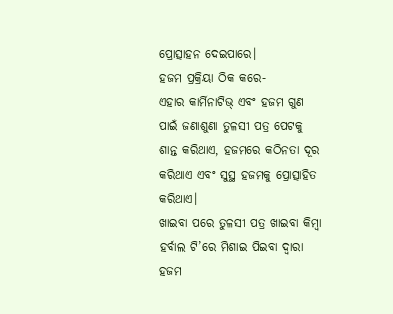ପ୍ରୋତ୍ସାହନ ଦେଇପାରେ।
ହଜମ ପ୍ରକ୍ରିୟା ଠିକ କରେ-
ଏହାର କାର୍ମିନାଟିଭ୍ ଏବଂ ହଜମ ଗୁଣ ପାଇଁ ଜଣାଶୁଣା ତୁଳସୀ ପତ୍ର ପେଟକୁ ଶାନ୍ତ କରିଥାଏ, ହଜମରେ କଠିନତା ଦୂର କରିଥାଏ ଏବଂ ସୁସ୍ଥ ହଜମକୁ ପ୍ରୋତ୍ସାହିତ କରିଥାଏ।
ଖାଇବା ପରେ ତୁଳସୀ ପତ୍ର ଖାଇବା କିମ୍ବା ହର୍ବାଲ ଟି’ରେ ମିଶାଇ ପିଇବା ଦ୍ବାରା ହଜମ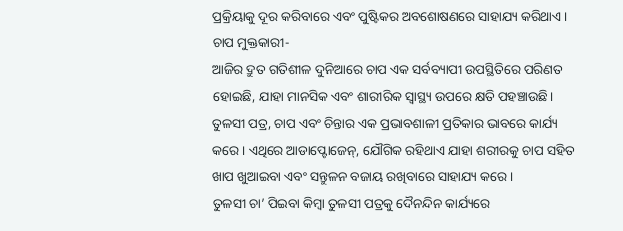ପ୍ରକ୍ରିୟାକୁ ଦୂର କରିବାରେ ଏବଂ ପୁଷ୍ଟିକର ଅବଶୋଷଣରେ ସାହାଯ୍ୟ କରିଥାଏ।
ଚାପ ମୁକ୍ତକାରୀ-
ଆଜିର ଦ୍ରୁତ ଗତିଶୀଳ ଦୁନିଆରେ ଚାପ ଏକ ସର୍ବବ୍ୟାପୀ ଉପସ୍ଥିତିରେ ପରିଣତ ହୋଇଛି, ଯାହା ମାନସିକ ଏବଂ ଶାରୀରିକ ସ୍ୱାସ୍ଥ୍ୟ ଉପରେ କ୍ଷତି ପହଞ୍ଚାଉଛି।
ତୁଳସୀ ପତ୍ର, ଚାପ ଏବଂ ଚିନ୍ତାର ଏକ ପ୍ରଭାବଶାଳୀ ପ୍ରତିକାର ଭାବରେ କାର୍ଯ୍ୟ କରେ। ଏଥିରେ ଆଡାପ୍ଟୋଜେନ୍, ଯୌଗିକ ରହିଥାଏ ଯାହା ଶରୀରକୁ ଚାପ ସହିତ ଖାପ ଖୁଆଇବା ଏବଂ ସନ୍ତୁଳନ ବଜାୟ ରଖିବାରେ ସାହାଯ୍ୟ କରେ।
ତୁଳସୀ ଚା’ ପିଇବା କିମ୍ବା ତୁଳସୀ ପତ୍ରକୁ ଦୈନନ୍ଦିନ କାର୍ଯ୍ୟରେ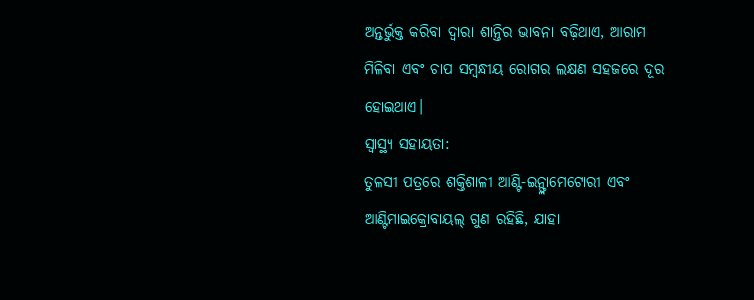ଅନ୍ତର୍ଭୁକ୍ତ କରିବା ଦ୍ୱାରା ଶାନ୍ତିର ଭାବନା ବଢ଼ିଥାଏ, ଆରାମ ମିଳିବା ଏବଂ ଚାପ ସମ୍ବନ୍ଧୀୟ ରୋଗର ଲକ୍ଷଣ ସହଜରେ ଦୂର ହୋଇଥାଏ।
ସ୍ୱାସ୍ଥ୍ୟ ସହାୟତା:
ତୁଳସୀ ପତ୍ରରେ ଶକ୍ତିଶାଳୀ ଆଣ୍ଟି-ଇନ୍ଫ୍ଲାମେଟୋରୀ ଏବଂ ଆଣ୍ଟିମାଇକ୍ରୋବାୟଲ୍ ଗୁଣ ରହିଛି, ଯାହା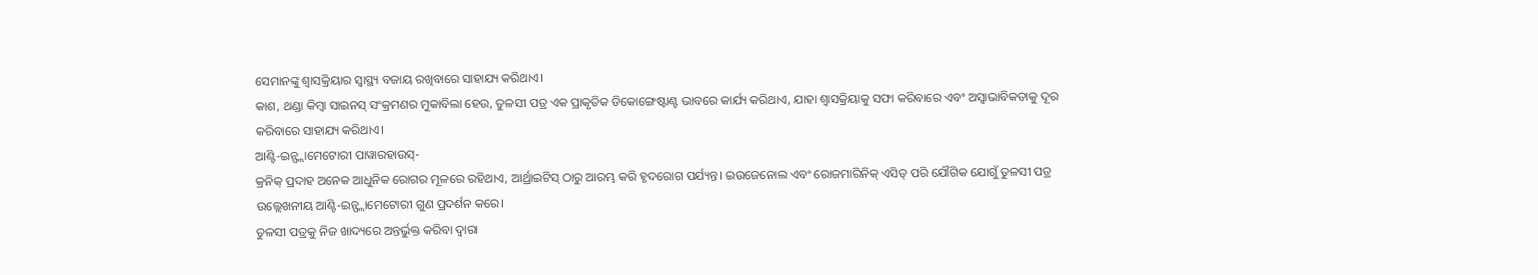ସେମାନଙ୍କୁ ଶ୍ୱାସକ୍ରିୟାର ସ୍ୱାସ୍ଥ୍ୟ ବଜାୟ ରଖିବାରେ ସାହାଯ୍ୟ କରିଥାଏ।
କାଶ, ଥଣ୍ଡା କିମ୍ବା ସାଇନସ୍ ସଂକ୍ରମଣର ମୁକାବିଲା ହେଉ, ତୁଳସୀ ପତ୍ର ଏକ ପ୍ରାକୃତିକ ଡିକୋଙ୍ଗେଷ୍ଟାଣ୍ଟ ଭାବରେ କାର୍ଯ୍ୟ କରିଥାଏ, ଯାହା ଶ୍ୱାସକ୍ରିୟାକୁ ସଫା କରିବାରେ ଏବଂ ଅସ୍ୱାଭାବିକତାକୁ ଦୂର କରିବାରେ ସାହାଯ୍ୟ କରିଥାଏ।
ଆଣ୍ଟି-ଇନ୍ଫ୍ଲାମେଟୋରୀ ପାୱାରହାଉସ୍-
କ୍ରନିକ୍ ପ୍ରଦାହ ଅନେକ ଆଧୁନିକ ରୋଗର ମୂଳରେ ରହିଥାଏ, ଆର୍ଥ୍ରାଇଟିସ୍ ଠାରୁ ଆରମ୍ଭ କରି ହୃଦରୋଗ ପର୍ଯ୍ୟନ୍ତ। ଇଉଜେନୋଲ ଏବଂ ରୋଜମାରିନିକ୍ ଏସିଡ୍ ପରି ଯୌଗିକ ଯୋଗୁଁ ତୁଳସୀ ପତ୍ର ଉଲ୍ଲେଖନୀୟ ଆଣ୍ଟି-ଇନ୍ଫ୍ଲାମେଟୋରୀ ଗୁଣ ପ୍ରଦର୍ଶନ କରେ।
ତୁଳସୀ ପତ୍ରକୁ ନିଜ ଖାଦ୍ୟରେ ଅନ୍ତର୍ଭୁକ୍ତ କରିବା ଦ୍ୱାରା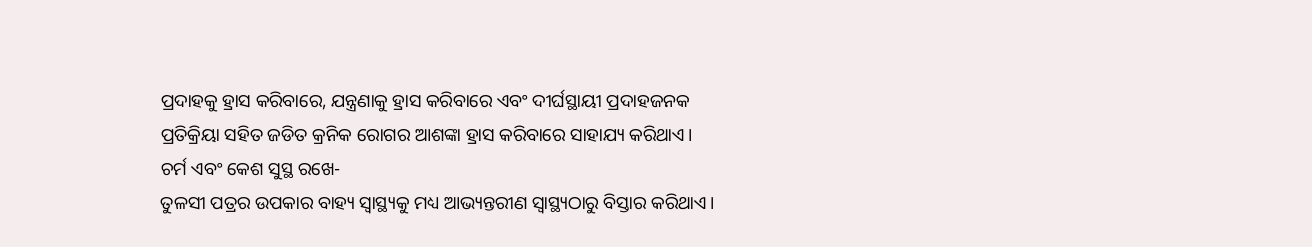ପ୍ରଦାହକୁ ହ୍ରାସ କରିବାରେ, ଯନ୍ତ୍ରଣାକୁ ହ୍ରାସ କରିବାରେ ଏବଂ ଦୀର୍ଘସ୍ଥାୟୀ ପ୍ରଦାହଜନକ ପ୍ରତିକ୍ରିୟା ସହିତ ଜଡିତ କ୍ରନିକ ରୋଗର ଆଶଙ୍କା ହ୍ରାସ କରିବାରେ ସାହାଯ୍ୟ କରିଥାଏ।
ଚର୍ମ ଏବଂ କେଶ ସୁସ୍ଥ ରଖେ-
ତୁଳସୀ ପତ୍ରର ଉପକାର ବାହ୍ୟ ସ୍ୱାସ୍ଥ୍ୟକୁ ମଧ୍ୟ ଆଭ୍ୟନ୍ତରୀଣ ସ୍ୱାସ୍ଥ୍ୟଠାରୁ ବିସ୍ତାର କରିଥାଏ।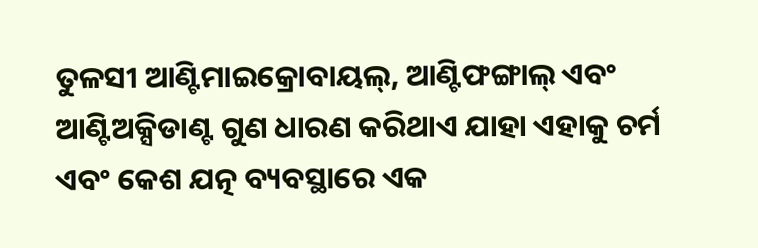ତୁଳସୀ ଆଣ୍ଟିମାଇକ୍ରୋବାୟଲ୍, ଆଣ୍ଟିଫଙ୍ଗାଲ୍ ଏବଂ ଆଣ୍ଟିଅକ୍ସିଡାଣ୍ଟ ଗୁଣ ଧାରଣ କରିଥାଏ ଯାହା ଏହାକୁ ଚର୍ମ ଏବଂ କେଶ ଯତ୍ନ ବ୍ୟବସ୍ଥାରେ ଏକ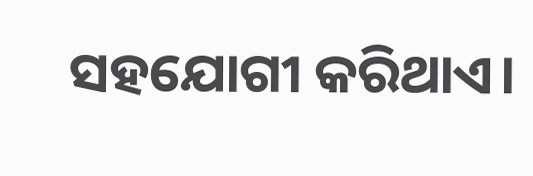ସହଯୋଗୀ କରିଥାଏ।